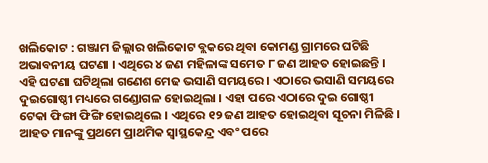ଖଲିକୋଟ : ଗଞ୍ଜାମ ଜିଲ୍ଲାର ଖଲିକୋଟ ବ୍ଲକରେ ଥିବା କୋମଣ୍ଡ ଗ୍ରାମରେ ଘଟିଛି ଅଭାବନୀୟ ଘଟଣା । ଏଥିରେ ୪ ଜଣ ମହିଳାଙ୍କ ସମେତ ୮ ଜଣ ଆହତ ହୋଇଛନ୍ତି । ଏହି ଘଟଣା ଘଟିଥିଲା ଗଣେଶ ମେଢ ଭସାଣି ସମୟରେ । ଏଠାରେ ଭସାଣି ସମୟରେ ଦୁଇଗୋଷ୍ଠୀ ମଧ୍ୟରେ ଗଣ୍ଡୋଗଳ ହୋଇଥିଲା । ଏହା ପରେ ଏଠାରେ ଦୁଇ ଗୋଷ୍ଠୀ ଟେକା ଫିଙ୍ଗା ଫିଙ୍ଗି ହୋଇଥିଲେ । ଏଥିରେ ୧୨ ଜଣ ଆହତ ହୋଇଥିବା ସୂଚନା ମିଳିଛି । ଆହତ ମାନଙ୍କୁ ପ୍ରଥମେ ପ୍ରାଥମିକ ସ୍ୱାସ୍ଥକେନ୍ଦ୍ର ଏବଂ ପରେ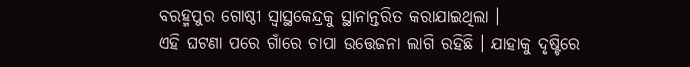ବରହ୍ମପୁର ଗୋଷ୍ଠୀ ସ୍ୱାସ୍ଥକେନ୍ଦ୍ରକୁ ସ୍ଥାନାନ୍ତରିତ କରାଯାଇଥିଲା ।
ଏହି ଘଟଣା ପରେ ଗାଁରେ ଚାପା ଉତ୍ତେଜନା ଲାଗି ରହିଛି । ଯାହାକୁ ଦୃଷ୍ଟିରେ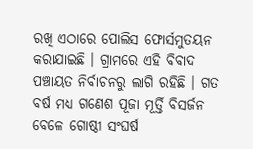ରଖି ଏଠାରେ ପୋଲିସ ଫୋର୍ସମୁତୟନ କରାଯାଇଛି । ଗ୍ରାମରେ ଏହି ବିବାଦ ପଞ୍ଚାୟତ ନିର୍ବାଚନରୁ ଲାଗି ରହିଛି । ଗତ ବର୍ଷ ମଧ୍ୟ ଗଣେଶ ପୂଜା ମୂର୍ତ୍ତି ବିସର୍ଜନ ବେଳେ ଗୋଷ୍ଠୀ ସଂଘର୍ଷ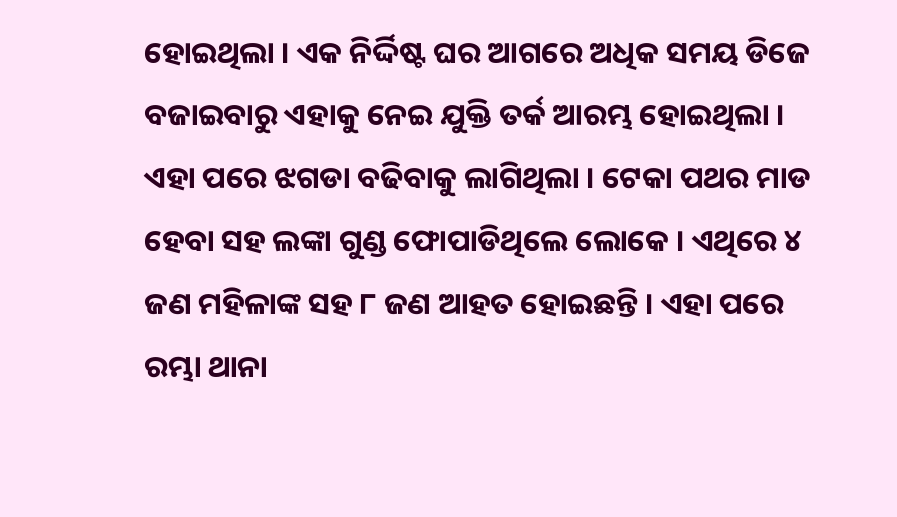ହୋଇଥିଲା । ଏକ ନିର୍ଦ୍ଦିଷ୍ଟ ଘର ଆଗରେ ଅଧିକ ସମୟ ଡିଜେ ବଜାଇବାରୁ ଏହାକୁ ନେଇ ଯୁକ୍ତି ତର୍କ ଆରମ୍ଭ ହୋଇଥିଲା । ଏହା ପରେ ଝଗଡା ବଢିବାକୁ ଲାଗିଥିଲା । ଟେକା ପଥର ମାଡ ହେବା ସହ ଲଙ୍କା ଗୁଣ୍ଡ ଫୋପାଡିଥିଲେ ଲୋକେ । ଏଥିରେ ୪ ଜଣ ମହିଳାଙ୍କ ସହ ୮ ଜଣ ଆହତ ହୋଇଛନ୍ତି । ଏହା ପରେ ରମ୍ଭା ଥାନା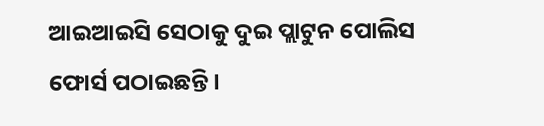ଆଇଆଇସି ସେଠାକୁ ଦୁଇ ପ୍ଲାଟୁନ ପୋଲିସ ଫୋର୍ସ ପଠାଇଛନ୍ତି ।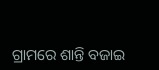ଗ୍ରାମରେ ଶାନ୍ତି ବଜାଇ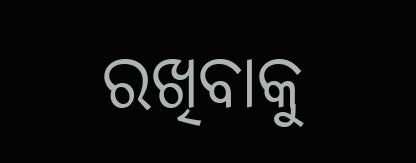ରଖିବାକୁ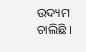ଉଦ୍ୟମ ଚାଲିଛି ।